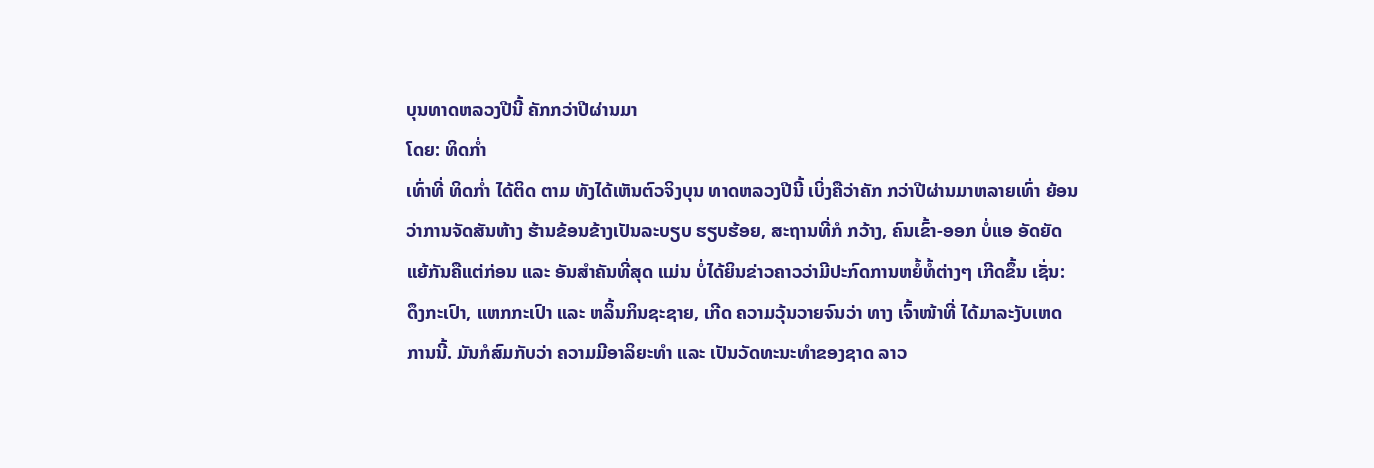ບຸນທາດຫລວງປີນີ້ ຄັກກວ່າປີຜ່ານມາ
ໂດຍ: ທິດກ່ຳ
ເທົ່າທີ່ ທິດກ່ຳ ໄດ້ຕິດ ຕາມ ທັງໄດ້ເຫັນຕົວຈິງບຸນ ທາດຫລວງປີນີ້ ເບິ່ງຄືວ່າຄັກ ກວ່າປີຜ່ານມາຫລາຍເທົ່າ ຍ້ອນວ່າການຈັດສັນຫ້າງ ຮ້ານຂ້ອນຂ້າງເປັນລະບຽບ ຮຽບຮ້ອຍ, ສະຖານທີ່ກໍ ກວ້າງ, ຄົນເຂົ້າ-ອອກ ບໍ່ແອ ອັດຍັດແຍ້ກັນຄືແຕ່ກ່ອນ ແລະ ອັນສຳຄັນທີ່ສຸດ ແມ່ນ ບໍ່ໄດ້ຍິນຂ່າວຄາວວ່າມີປະກົດການຫຍໍ້ທໍ້ຕ່າງໆ ເກີດຂຶ້ນ ເຊັ່ນ: ດຶງກະເປົາ, ແຫກກະເປົາ ແລະ ຫລິ້ນກິນຊະຊາຍ, ເກີດ ຄວາມວຸ້ນວາຍຈົນວ່າ ທາງ ເຈົ້າໜ້າທີ່ ໄດ້ມາລະງັບເຫດ ການນີ້. ມັນກໍສົມກັບວ່າ ຄວາມມີອາລິຍະທຳ ແລະ ເປັນວັດທະນະທຳຂອງຊາດ ລາວ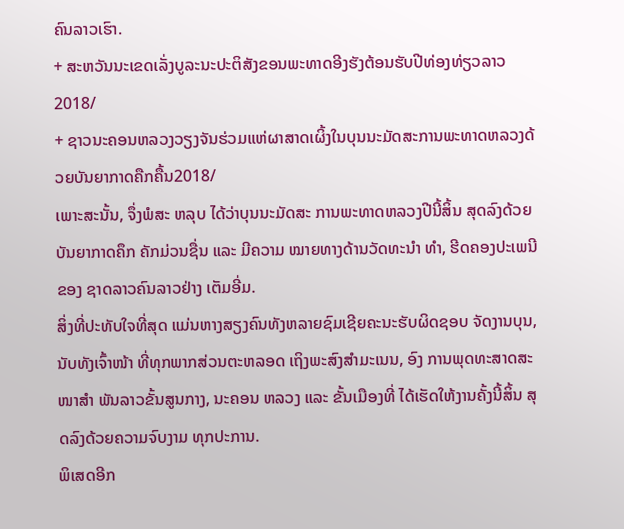ຄົນລາວເຮົາ.
+ ສະຫວັນນະເຂດເລັ່ງບູລະນະປະຕິສັງຂອນພະທາດອີງຮັງຕ້ອນຮັບປີທ່ອງທ່ຽວລາວ2018/
+ ຊາວນະຄອນຫລວງວຽງຈັນຮ່ວມແຫ່ຜາສາດເຜິ້ງໃນບຸນນະມັດສະການພະທາດຫລວງດ້ວຍບັນຍາກາດຄືກຄື້ນ2018/
ເພາະສະນັ້ນ, ຈຶ່ງພໍສະ ຫລຸບ ໄດ້ວ່າບຸນນະມັດສະ ການພະທາດຫລວງປີນີ້ສິ້ນ ສຸດລົງດ້ວຍບັນຍາກາດຄຶກ ຄັກມ່ວນຊື່ນ ແລະ ມີຄວາມ ໝາຍທາງດ້ານວັດທະນຳ ທຳ, ຮີດຄອງປະເພນີຂອງ ຊາດລາວຄົນລາວຢ່າງ ເຕັມອີ່ມ.
ສິ່ງທີ່ປະທັບໃຈທີ່ສຸດ ແມ່ນຫາງສຽງຄົນທັງຫລາຍຊົມເຊີຍຄະນະຮັບຜິດຊອບ ຈັດງານບຸນ, ນັບທັງເຈົ້າໜ້າ ທີ່ທຸກພາກສ່ວນຕະຫລອດ ເຖິງພະສົງສຳມະເນນ, ອົງ ການພຸດທະສາດສະໜາສຳ ພັນລາວຂັ້ນສູນກາງ, ນະຄອນ ຫລວງ ແລະ ຂັ້ນເມືອງທີ່ ໄດ້ເຮັດໃຫ້ງານຄັ້ງນີ້ສິ້ນ ສຸດລົງດ້ວຍຄວາມຈົບງາມ ທຸກປະການ.
ພິເສດອີກ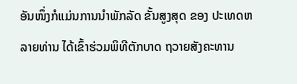ອັນໜຶ່ງກໍແມ່ນການນຳພັກລັດ ຂັ້ນສູງສຸດ ຂອງ ປະເທດຫລາຍທ່ານ ໄດ້ເຂົ້າຮ່ວມພິທີຕັກບາດ ຖວາຍສັງຄະທານ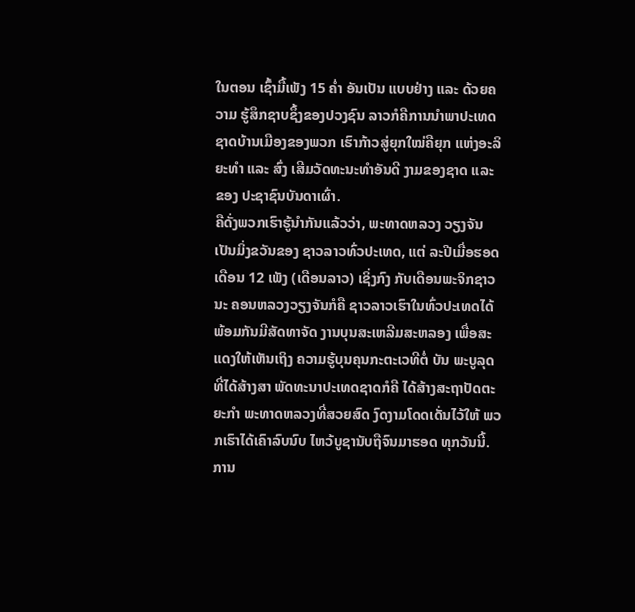ໃນຕອນ ເຊົ້າມື້ເພັງ 15 ຄ່ຳ ອັນເປັນ ແບບຢ່າງ ແລະ ດ້ວຍຄວາມ ຮູ້ສຶກຊາບຊຶ້ງຂອງປວງຊົນ ລາວກໍຄືການນຳພາປະເທດຊາດບ້ານເມືອງຂອງພວກ ເຮົາກ້າວສູ່ຍຸກໃໝ່ຄືຍຸກ ແຫ່ງອະລິຍະທຳ ແລະ ສົ່ງ ເສີມວັດທະນະທຳອັນດີ ງາມຂອງຊາດ ແລະ ຂອງ ປະຊາຊົນບັນດາເຜົ່າ.
ຄືດັ່ງພວກເຮົາຮູ້ນຳກັນແລ້ວວ່າ, ພະທາດຫລວງ ວຽງຈັນເປັນມິ່ງຂວັນຂອງ ຊາວລາວທົ່ວປະເທດ, ແຕ່ ລະປີເມື່ອຮອດເດືອນ 12 ເພັງ (ເດືອນລາວ) ເຊິ່ງກົງ ກັບເດືອນພະຈິກຊາວນະ ຄອນຫລວງວຽງຈັນກໍຄື ຊາວລາວເຮົາໃນທົ່ວປະເທດໄດ້ພ້ອມກັນມີສັດທາຈັດ ງານບຸນສະເຫລີມສະຫລອງ ເພື່ອສະແດງໃຫ້ເຫັນເຖິງ ຄວາມຮູ້ບຸນຄຸນກະຕະເວທີຕໍ່ ບັນ ພະບູລຸດທີ່ໄດ້ສ້າງສາ ພັດທະນາປະເທດຊາດກໍຄື ໄດ້ສ້າງສະຖາປັດຕະຍະກຳ ພະທາດຫລວງທີ່ສວຍສົດ ງົດງາມໂດດເດັ່ນໄວ້ໃຫ້ ພວກເຮົາໄດ້ເຄົາລົບນົບ ໄຫວ້ບູຊານັບຖືຈົນມາຮອດ ທຸກວັນນີ້.
ການ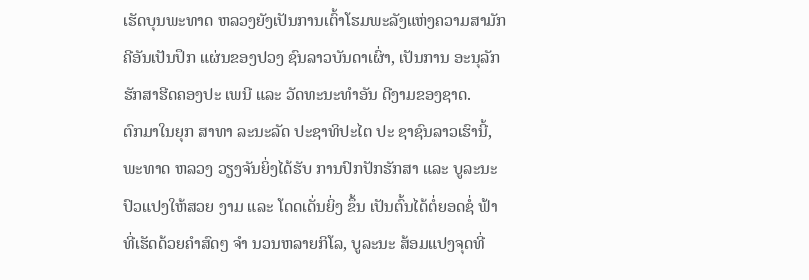ເຮັດບຸນພະທາດ ຫລວງຍັງເປັນການເຕົ້າໂຮມພະລັງແຫ່ງຄວາມສາມັກ ຄີອັນເປັນປຶກ ແຜ່ນຂອງປວງ ຊົນລາວບັນດາເຜົ່າ, ເປັນການ ອະນຸລັກຮັກສາຮີດຄອງປະ ເພນີ ແລະ ວັດທະນະທຳອັນ ດີງາມຂອງຊາດ.
ຕົກມາໃນຍຸກ ສາທາ ລະນະລັດ ປະຊາທິປະໄຕ ປະ ຊາຊົນລາວເຮົານີ້, ພະທາດ ຫລວງ ວຽງຈັນຍິ່ງໄດ້ຮັບ ການປົກປັກຮັກສາ ແລະ ບູລະນະປົວແປງໃຫ້ສວຍ ງາມ ແລະ ໂດດເດັ່ນຍິ່ງ ຂຶ້ນ ເປັນຕົ້ນໄດ້ຕໍ່ຍອດຊໍ່ ຟ້າທີ່ເຮັດດ້ວຍຄຳສົດໆ ຈຳ ນວນຫລາຍກິໂລ, ບູລະນະ ສ້ອມແປງຈຸດທີ່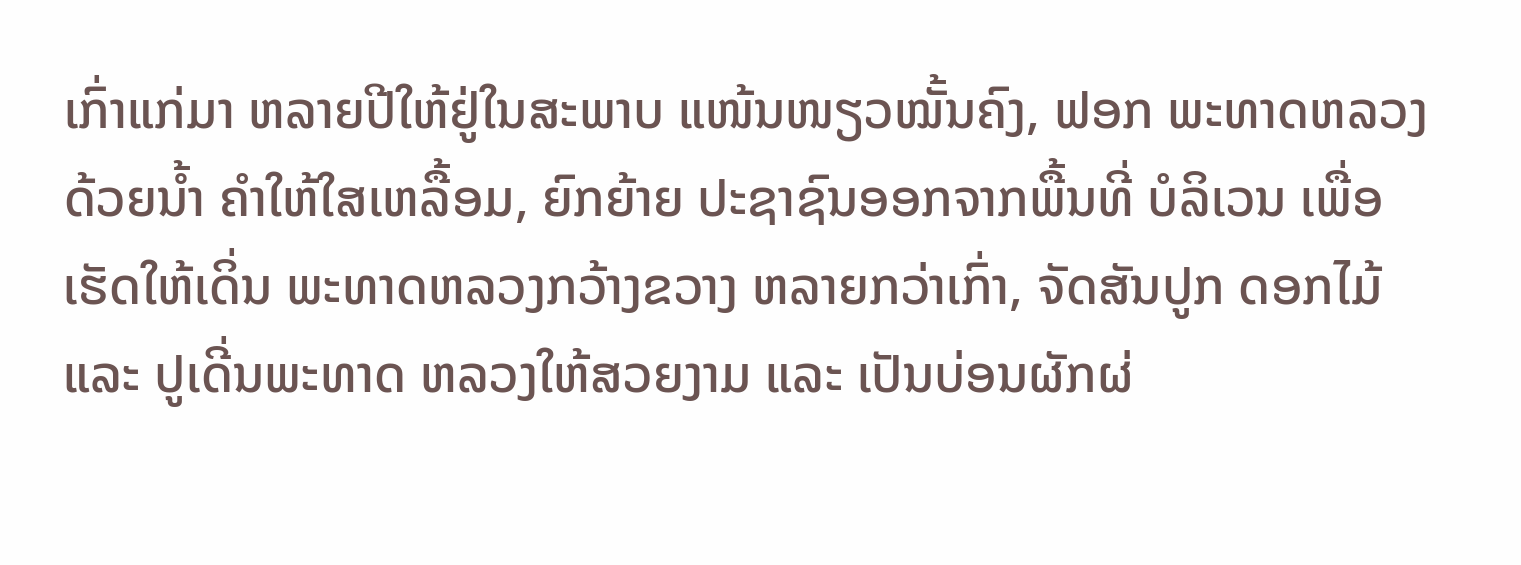ເກົ່າແກ່ມາ ຫລາຍປີໃຫ້ຢູ່ໃນສະພາບ ແໜ້ນໜຽວໝັ້ນຄົງ, ຟອກ ພະທາດຫລວງ ດ້ວຍນ້ຳ ຄຳໃຫ້ໃສເຫລື້ອມ, ຍົກຍ້າຍ ປະຊາຊົນອອກຈາກພື້ນທີ່ ບໍລິເວນ ເພື່ອເຮັດໃຫ້ເດິ່ນ ພະທາດຫລວງກວ້າງຂວາງ ຫລາຍກວ່າເກົ່າ, ຈັດສັນປູກ ດອກໄມ້ ແລະ ປູເດີ່ນພະທາດ ຫລວງໃຫ້ສວຍງາມ ແລະ ເປັນບ່ອນຜັກຜ່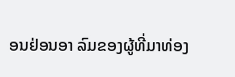ອນຢ່ອນອາ ລົມຂອງຜູ້ທີ່ມາທ່ອງ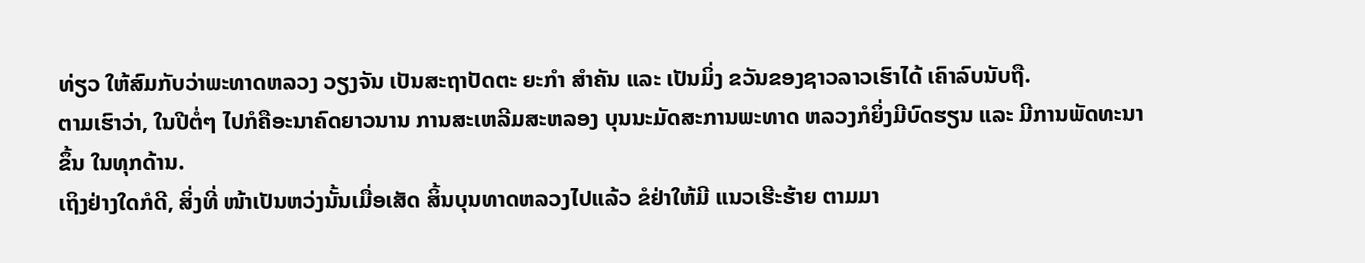ທ່ຽວ ໃຫ້ສົມກັບວ່າພະທາດຫລວງ ວຽງຈັນ ເປັນສະຖາປັດຕະ ຍະກຳ ສຳຄັນ ແລະ ເປັນມິ່ງ ຂວັນຂອງຊາວລາວເຮົາໄດ້ ເຄົາລົບນັບຖື.
ຕາມເຮົາວ່າ, ໃນປີຕໍ່ໆ ໄປກໍຄືອະນາຄົດຍາວນານ ການສະເຫລີມສະຫລອງ ບຸນນະມັດສະການພະທາດ ຫລວງກໍຍິ່ງມີບົດຮຽນ ແລະ ມີການພັດທະນາຂຶ້ນ ໃນທຸກດ້ານ.
ເຖິງຢ່າງໃດກໍດີ, ສິ່ງທີ່ ໜ້າເປັນຫວ່ງນັ້ນເມື່ອເສັດ ສິ້ນບຸນທາດຫລວງໄປແລ້ວ ຂໍຢ່າໃຫ້ມີ ແນວເຮີະຮ້າຍ ຕາມມາ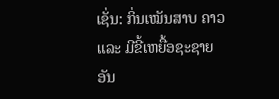ເຊັ່ນ: ກິ່ນເໝັນສາບ ຄາວ ແລະ ມີຂີ້ເຫຍື້ອຊະຊາຍ ອັນ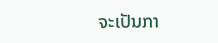ຈະເປັນກາ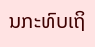ນກະທົບເຖິ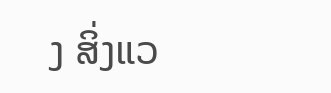ງ ສິ່ງແວ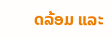ດລ້ອມ ແລະ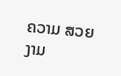ຄວາມ ສວຍງາມ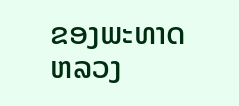ຂອງພະທາດ ຫລວງ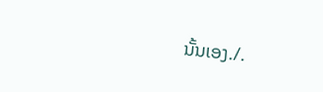ນັ້ນເອງ./.